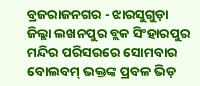ବ୍ରଜରାଜନଗର - ଝାରସୁଗୁଡ଼ା ଜିଲ୍ଲା ଲଖନପୁର ବ୍ଲକ ସିଂହାରପୁର ମନ୍ଦିର ପରିସରରେ ସୋମବାର ବୋଲବମ୍ ଭକ୍ତଙ୍କ ପ୍ରବଳ ଭିଡ଼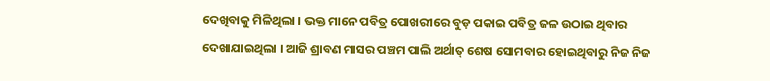ଦେଖିବାକୁ ମିଳିଥିଲା । ଭକ୍ତ ମାନେ ପବିତ୍ର ପୋଖରୀରେ ବୁଡ଼ ପକାଇ ପବିତ୍ର ଜଳ ଉଠାଇ ଥିବାର ଦେଖାଯାଇଥିଲା । ଆଜି ଶ୍ରାବଣ ମାସର ପଞ୍ଚମ ପାଲି ଅର୍ଥାତ୍ ଶେଷ ସୋମବାର ହୋଇଥିବାରୁ ନିଜ ନିଜ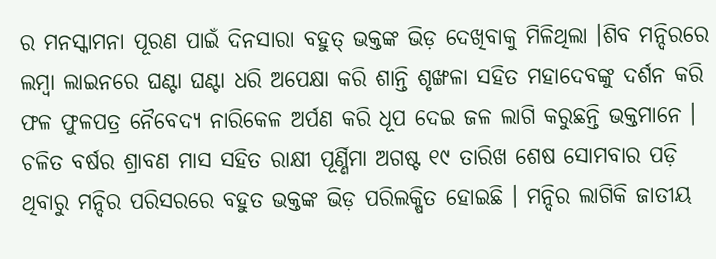ର ମନସ୍କାମନା ପୂରଣ ପାଇଁ ଦିନସାରା ବହୁତ୍ ଭକ୍ତଙ୍କ ଭିଡ଼ ଦେଖିବାକୁ ମିଳିଥିଲା ।ଶିବ ମନ୍ଦିରରେ ଲମ୍ବା ଲାଇନରେ ଘଣ୍ଟା ଘଣ୍ଟା ଧରି ଅପେକ୍ଷା କରି ଶାନ୍ତି ଶୃଙ୍ଖଳା ସହିତ ମହାଦେବଙ୍କୁ ଦର୍ଶନ କରି ଫଳ ଫୁଳପତ୍ର ନୈବେଦ୍ୟ ନାରିକେଳ ଅର୍ପଣ କରି ଧୂପ ଦେଇ ଜଳ ଲାଗି କରୁଛନ୍ତି ଭକ୍ତମାନେ । ଚଳିତ ବର୍ଷର ଶ୍ରାବଣ ମାସ ସହିତ ରାକ୍ଷୀ ପୂର୍ଣ୍ଣିମା ଅଗଷ୍ଟ ୧୯ ତାରିଖ ଶେଷ ସୋମବାର ପଡ଼ି ଥିବାରୁ ମନ୍ଦିର ପରିସରରେ ବହୁତ ଭକ୍ତଙ୍କ ଭିଡ଼ ପରିଲକ୍ଷିତ ହୋଇଛି । ମନ୍ଦିର ଲାଗିକି ଜାତୀୟ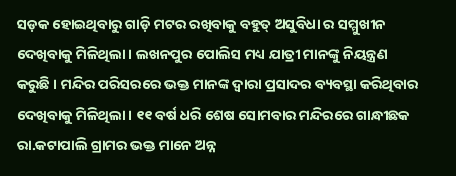ସଡ଼କ ହୋଇଥିବାରୁ ଗାଡ଼ି ମଟର ରଖିବାକୁ ବହୁତ୍ ଅସୁବିଧା ର ସମ୍ମୁଖୀନ ଦେଖିବାକୁ ମିଳିଥିଲା । ଲଖନପୁର ପୋଲିସ ମଧ୍ୟ ଯାତ୍ରୀ ମାନଙ୍କୁ ନିୟନ୍ତ୍ରଣ କରୁଛି । ମନ୍ଦିର ପରିସରରେ ଭକ୍ତ ମାନଙ୍କ ଦ୍ଵାରା ପ୍ରସାଦର ବ୍ୟବସ୍ଥା କରିଥିବାର ଦେଖିବାକୁ ମିଳିଥିଲା । ୧୧ ବର୍ଷ ଧରି ଶେଷ ସୋମବାର ମନ୍ଦିରରେ ଗାନ୍ଧୀଛକ ରା.କଟାପାଲି ଗ୍ରାମର ଭକ୍ତ ମାନେ ଅନ୍ନ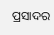ପ୍ରସାଦର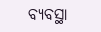ବ୍ୟବସ୍ଥା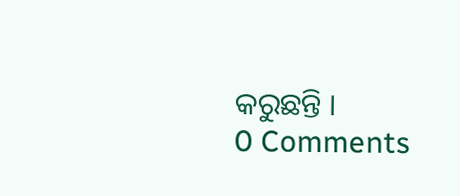କରୁଛନ୍ତି ।
0 Comments